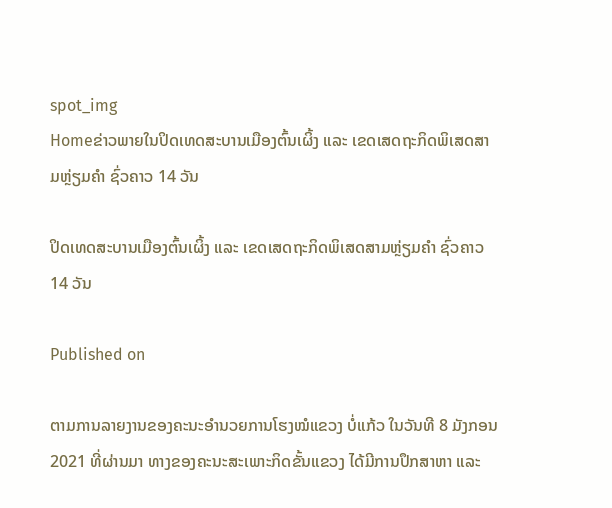spot_img
Homeຂ່າວພາຍໃນປິດເທດສະບານເມືອງຕົ້ນເຜິ້ງ ແລະ ເຂດເສດຖະກິດພິເສດສາມຫຼ່ຽມຄຳ ຊົ່ວຄາວ 14 ວັນ

ປິດເທດສະບານເມືອງຕົ້ນເຜິ້ງ ແລະ ເຂດເສດຖະກິດພິເສດສາມຫຼ່ຽມຄຳ ຊົ່ວຄາວ 14 ວັນ

Published on

ຕາມການລາຍງານຂອງຄະນະອຳນວຍການໂຮງໝໍແຂວງ ບໍ່ແກ້ວ ໃນວັນທີ 8 ມັງກອນ 2021 ທີ່ຜ່ານມາ ທາງຂອງຄະນະສະເພາະກິດຂັ້ນແຂວງ ໄດ້ມີການປຶກສາຫາ ແລະ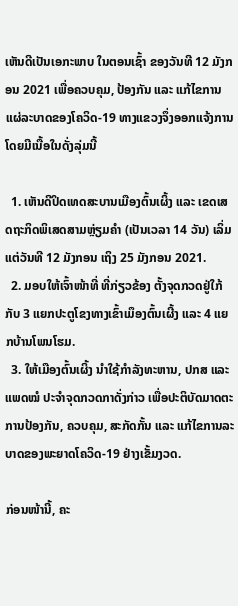ເຫັນດີເປັນເອກະພາບ ໃນຕອນເຊົ້າ ຂອງວັນທີ 12 ມັງກອນ 2021 ເພື່ອຄວບຄຸມ, ປ້ອງກັນ ແລະ ແກ້ໄຂການແຜ່ລະບາດຂອງໂຄວິດ-19 ທາງແຂວງຈຶ່ງອອກແຈ້ງການ ໂດຍມີເນື້ອໃນດັ່ງລຸ່ມນີ້

  1. ເຫັນດີປິດເທດສະບານເມືອງຕົ້ນເຜິ້ງ ແລະ ເຂດເສດຖະກິດພິເສດສາມຫຼ່ຽມຄຳ (ເປັນເວລາ 14 ວັນ) ເລິ່ມແຕ່ວັນທີ 12 ມັງກອນ ເຖິງ 25 ມັງກອນ 2021.
  2. ມອບໃຫ້ເຈົ້າໜ້າທີ່ ທີ່ກ່ຽວຂ້ອງ ຕັ້ງຈຸດກວດຢູ່ໃກ້ກັບ 3 ແຍກປະຕູໂຂງທາງເຂົ້າເມຶອງຕົ້ນເຜີ້ງ ແລະ 4 ແຍກບ້ານໂພນໂຮມ.
  3. ໃຫ້ເມືອງຕົ້ນເຜິ້ງ ນຳໃຊ້ກຳລັງທະຫານ, ປກສ ແລະ ແພດໝໍ ປະຈຳຈຸດກວດກາດັ່ງກ່າວ ເພື່ອປະຕິບັດມາດຕະການປ້ອງກັນ, ຄວບຄຸມ, ສະກັດກັ້ນ ແລະ ແກ້ໄຂການລະບາດຂອງພະຍາດໂຄວິດ-19 ຢ່າງເຂັ້ມງວດ.

ກ່ອນໜ້ານີ້, ຄະ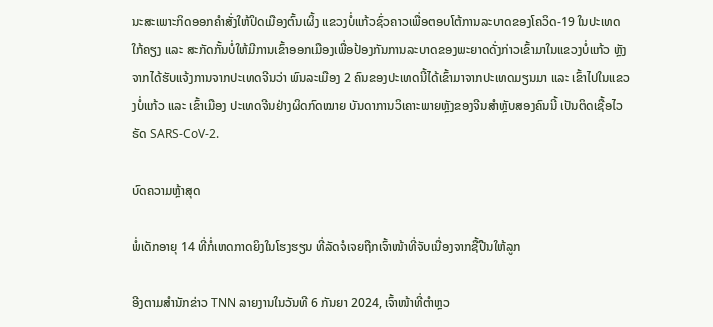ນະສະເພາະກິດອອກຄຳສັ່ງໃຫ້ປິດເມືອງຕົ້ນເຜິ້ງ ແຂວງບໍ່ແກ້ວຊົ່ວຄາວເພື່ອຕອບໂຕ້ການລະບາດຂອງໂຄວິດ-19 ໃນປະເທດໃກ້ຄຽງ ແລະ ສະກັດກັ້ນບໍ່ໃຫ້ມີການເຂົ້າອອກເມືອງເພື່ອປ້ອງກັນການລະບາດຂອງພະຍາດດັ່ງກ່າວເຂົ້າມາໃນແຂວງບໍ່ແກ້ວ ຫຼັງຈາກໄດ້ຮັບແຈ້ງການຈາກປະເທດຈີນວ່າ ພົນລະເມືອງ 2 ຄົນຂອງປະເທດນີ້ໄດ້ເຂົ້າມາຈາກປະເທດມຽນມາ ແລະ ເຂົ້າໄປໃນແຂວງບໍ່ແກ້ວ ແລະ ເຂົ້າເມືອງ ປະເທດຈີນຢ່າງຜິດກົດໝາຍ ບັນດາການວິເຄາະພາຍຫຼັງຂອງຈີນສຳຫຼັບສອງຄົນນີ້ ເປັນຕິດເຊື້ອໄວຣັດ SARS-CoV-2.

ບົດຄວາມຫຼ້າສຸດ

ພໍ່ເດັກອາຍຸ 14 ທີ່ກໍ່ເຫດກາດຍິງໃນໂຮງຮຽນ ທີ່ລັດຈໍເຈຍຖືກເຈົ້າໜ້າທີ່ຈັບເນື່ອງຈາກຊື້ປືນໃຫ້ລູກ

ອີງຕາມສຳນັກຂ່າວ TNN ລາຍງານໃນວັນທີ 6 ກັນຍາ 2024, ເຈົ້າໜ້າທີ່ຕຳຫຼວ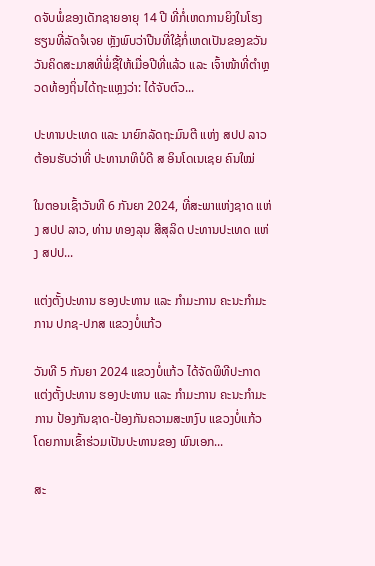ດຈັບພໍ່ຂອງເດັກຊາຍອາຍຸ 14 ປີ ທີ່ກໍ່ເຫດການຍິງໃນໂຮງຮຽນທີ່ລັດຈໍເຈຍ ຫຼັງພົບວ່າປືນທີ່ໃຊ້ກໍ່ເຫດເປັນຂອງຂວັນວັນຄິດສະມາສທີ່ພໍ່ຊື້ໃຫ້ເມື່ອປີທີ່ແລ້ວ ແລະ ເຈົ້າໜ້າທີ່ຕຳຫຼວດທ້ອງຖິ່ນໄດ້ຖະແຫຼງວ່າ: ໄດ້ຈັບຕົວ...

ປະທານປະເທດ ແລະ ນາຍົກລັດຖະມົນຕີ ແຫ່ງ ສປປ ລາວ ຕ້ອນຮັບວ່າທີ່ ປະທານາທິບໍດີ ສ ອິນໂດເນເຊຍ ຄົນໃໝ່

ໃນຕອນເຊົ້າວັນທີ 6 ກັນຍາ 2024, ທີ່ສະພາແຫ່ງຊາດ ແຫ່ງ ສປປ ລາວ, ທ່ານ ທອງລຸນ ສີສຸລິດ ປະທານປະເທດ ແຫ່ງ ສປປ...

ແຕ່ງຕັ້ງປະທານ ຮອງປະທານ ແລະ ກຳມະການ ຄະນະກຳມະການ ປກຊ-ປກສ ແຂວງບໍ່ແກ້ວ

ວັນທີ 5 ກັນຍາ 2024 ແຂວງບໍ່ແກ້ວ ໄດ້ຈັດພິທີປະກາດແຕ່ງຕັ້ງປະທານ ຮອງປະທານ ແລະ ກຳມະການ ຄະນະກຳມະການ ປ້ອງກັນຊາດ-ປ້ອງກັນຄວາມສະຫງົບ ແຂວງບໍ່ແກ້ວ ໂດຍການເຂົ້າຮ່ວມເປັນປະທານຂອງ ພົນເອກ...

ສະ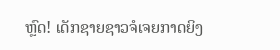ຫຼົດ! ເດັກຊາຍຊາວຈໍເຈຍກາດຍິງ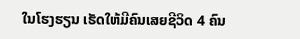ໃນໂຮງຮຽນ ເຮັດໃຫ້ມີຄົນເສຍຊີວິດ 4 ຄົນ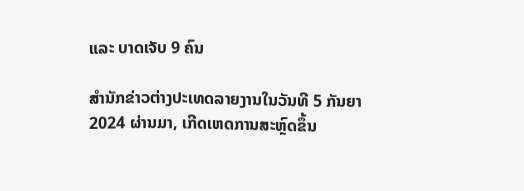ແລະ ບາດເຈັບ 9 ຄົນ

ສຳນັກຂ່າວຕ່າງປະເທດລາຍງານໃນວັນທີ 5 ກັນຍາ 2024 ຜ່ານມາ, ເກີດເຫດການສະຫຼົດຂຶ້ນ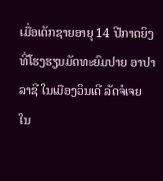ເມື່ອເດັກຊາຍອາຍຸ 14 ປີກາດຍິງທີ່ໂຮງຮຽນມັດທະຍົມປາຍ ອາປາລາຊີ ໃນເມືອງວິນເດີ ລັດຈໍເຈຍ ໃນ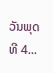ວັນພຸດ ທີ 4...